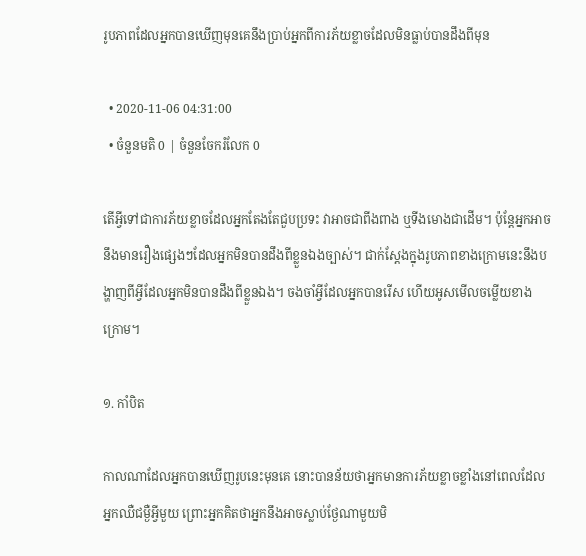រូបភាពដែលអ្នកបានឃើញមុនគេនឹងប្រាប់អ្នកពីការភ័យខ្លាចដែលមិនធ្លាប់បានដឹងពីមុន

  • 2020-11-06 04:31:00
  • ចំនួនមតិ 0 | ចំនួនចែករំលែក 0

តើអ្វីទៅជាការភ័យខ្លាចដែលអ្នកតែងតែជួបប្រទះ វាអាចជាពីងពាង ឬទីងមោងជាដើម។ ប៉ុន្តែអ្នកអាចនឹងមានរឿងផ្សេងៗដែលអ្នកមិនបានដឹងពីខ្លួនឯងច្បាស់។ ជាក់ស្តែងក្នុងរូបភាពខាងក្រោមនេះនឹងបង្ហាញពីអ្វីដែលអ្នកមិនបានដឹងពីខ្លួនឯង។ ចងចាំអ្វីដែលអ្នកបានរើស ហើយអូសមើលចម្លើយខាងក្រោម។

១. កាំបិត

កាលណាដែលអ្នកបានឃើញរូបនេះមុនគេ នោះបានន័យថាអ្នកមានការភ័យខ្លាចខ្លាំងនៅពេលដែលអ្នកឈឺជម្ងឺអ្វីមួយ ព្រោះអ្នកគិតថាអ្នកនឹងអាចស្លាប់ថ្ងែណាមួយមិ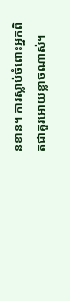នខាន។ ការស្លាប់ចំពោះអ្នកពិតជាគួរអោយខ្លាចណាស់។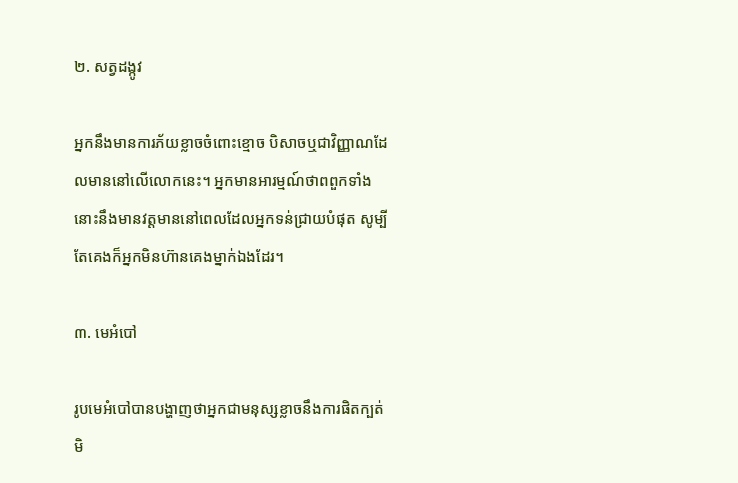២. សត្វដង្កូវ

អ្នកនឹងមានការភ័យខ្លាចចំពោះខ្មោច បិសាចឬជាវិញ្ញាណដែលមាននៅលើលោកនេះ។ អ្នកមានអារម្មណ៍ថាពពួកទាំងនោះនឹងមានវត្តមាននៅពេលដែលអ្នកទន់ជ្រាយបំផុត សូម្បីតែគេងក៏អ្នកមិនហ៊ានគេងម្នាក់ឯងដែរ។

៣. មេអំបៅ

រូបមេអំបៅបានបង្ហាញថាអ្នកជាមនុស្សខ្លាចនឹងការផិតក្បត់ មិ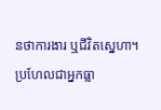នថាការងារ ឬជីវិតស្នេហា។ ប្រហែលជាអ្នកធ្លា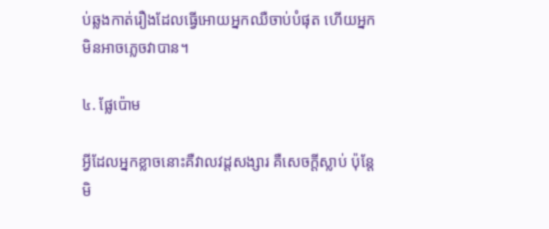ប់ឆ្លងកាត់រឿងដែលធ្វើអោយអ្នកឈឺចាប់បំផុត ហើយអ្នកមិនអាចភ្លេចវាបាន។

៤. ផ្លែប៉ោម

អ្វីដែលអ្នកខ្លាចនោះគឺវាលវដ្តសង្សារ គឺសេចក្តីស្លាប់ ប៉ុន្តែមិ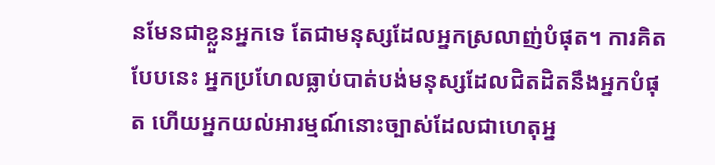នមែនជាខ្លួនអ្នកទេ តែជាមនុស្សដែលអ្នកស្រលាញ់បំផុត។ ការគិតបែបនេះ អ្នកប្រហែលធ្លាប់បាត់បង់មនុស្សដែលជិតដិតនឹងអ្នកបំផុត ហើយអ្នកយល់អារម្មណ៍នោះច្បាស់ដែលជាហេតុអ្ន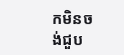កមិនចង់ជួប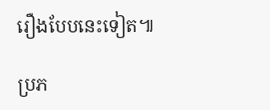រឿងបែបនេះទៀត៕

ប្រភ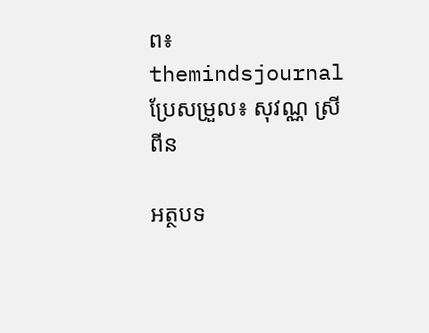ព៖ themindsjournal ប្រែសម្រួល៖ សុវណ្ណ ស្រីពីន

អត្ថបទ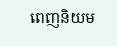ពេញនិយម